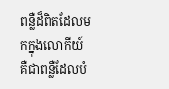ពន្លឺដ៏ពិតដែលមកក្នុងលោកីយ៍ គឺជាពន្លឺដែលបំ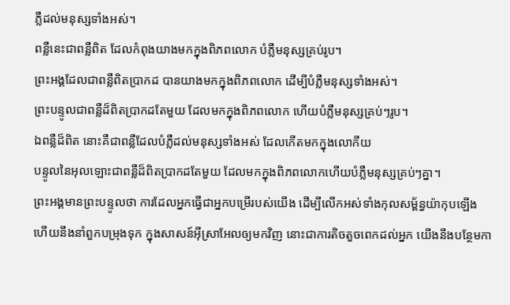ភ្លឺដល់មនុស្សទាំងអស់។
ពន្លឺនេះជាពន្លឺពិត ដែលកំពុងយាងមកក្នុងពិភពលោក បំភ្លឺមនុស្សគ្រប់រូប។
ព្រះអង្គដែលជាពន្លឺពិតប្រាកដ បានយាងមកក្នុងពិភពលោក ដើម្បីបំភ្លឺមនុស្សទាំងអស់។
ព្រះបន្ទូលជាពន្លឺដ៏ពិតប្រាកដតែមួយ ដែលមកក្នុងពិភពលោក ហើយបំភ្លឺមនុស្សគ្រប់ៗរូប។
ឯពន្លឺដ៏ពិត នោះគឺជាពន្លឺដែលបំភ្លឺដល់មនុស្សទាំងអស់ ដែលកើតមកក្នុងលោកីយ
បន្ទូលនៃអុលឡោះជាពន្លឺដ៏ពិតប្រាកដតែមួយ ដែលមកក្នុងពិភពលោកហើយបំភ្លឺមនុស្សគ្រប់ៗគ្នា។
ព្រះអង្គមានព្រះបន្ទូលថា ការដែលអ្នកធ្វើជាអ្នកបម្រើរបស់យើង ដើម្បីលើកអស់ទាំងកុលសម្ព័ន្ធយ៉ាកុបឡើង ហើយនឹងនាំពួកបម្រុងទុក ក្នុងសាសន៍អ៊ីស្រាអែលឲ្យមកវិញ នោះជាការតិចតួចពេកដល់អ្នក យើងនឹងបន្ថែមកា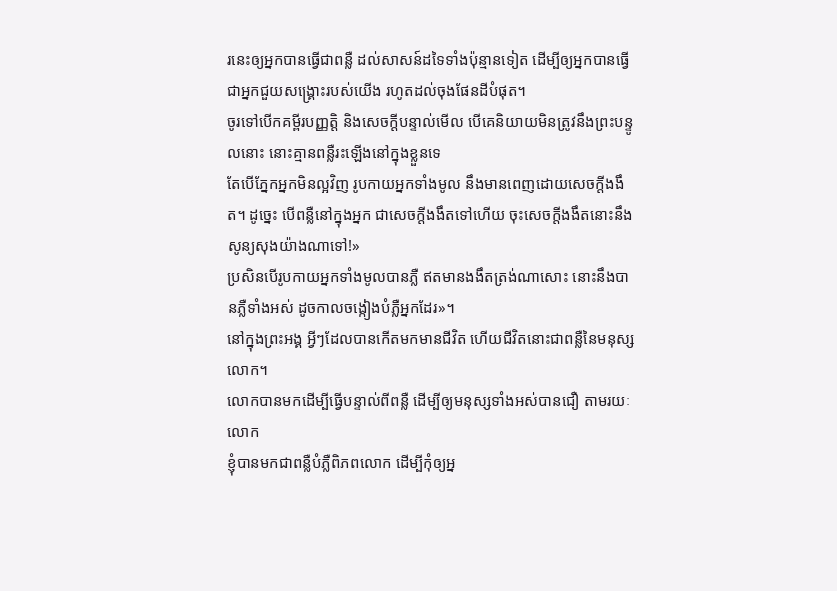រនេះឲ្យអ្នកបានធ្វើជាពន្លឺ ដល់សាសន៍ដទៃទាំងប៉ុន្មានទៀត ដើម្បីឲ្យអ្នកបានធ្វើជាអ្នកជួយសង្គ្រោះរបស់យើង រហូតដល់ចុងផែនដីបំផុត។
ចូរទៅបើកគម្ពីរបញ្ញត្តិ និងសេចក្ដីបន្ទាល់មើល បើគេនិយាយមិនត្រូវនឹងព្រះបន្ទូលនោះ នោះគ្មានពន្លឺរះឡើងនៅក្នុងខ្លួនទេ
តែបើភ្នែកអ្នកមិនល្អវិញ រូបកាយអ្នកទាំងមូល នឹងមានពេញដោយសេចក្តីងងឹត។ ដូច្នេះ បើពន្លឺនៅក្នុងអ្នក ជាសេចក្តីងងឹតទៅហើយ ចុះសេចក្តីងងឹតនោះនឹងសូន្យសុងយ៉ាងណាទៅ!»
ប្រសិនបើរូបកាយអ្នកទាំងមូលបានភ្លឺ ឥតមានងងឹតត្រង់ណាសោះ នោះនឹងបានភ្លឺទាំងអស់ ដូចកាលចង្កៀងបំភ្លឺអ្នកដែរ»។
នៅក្នុងព្រះអង្គ អ្វីៗដែលបានកើតមកមានជីវិត ហើយជីវិតនោះជាពន្លឺនៃមនុស្សលោក។
លោកបានមកដើម្បីធ្វើបន្ទាល់ពីពន្លឺ ដើម្បីឲ្យមនុស្សទាំងអស់បានជឿ តាមរយៈលោក
ខ្ញុំបានមកជាពន្លឺបំភ្លឺពិភពលោក ដើម្បីកុំឲ្យអ្ន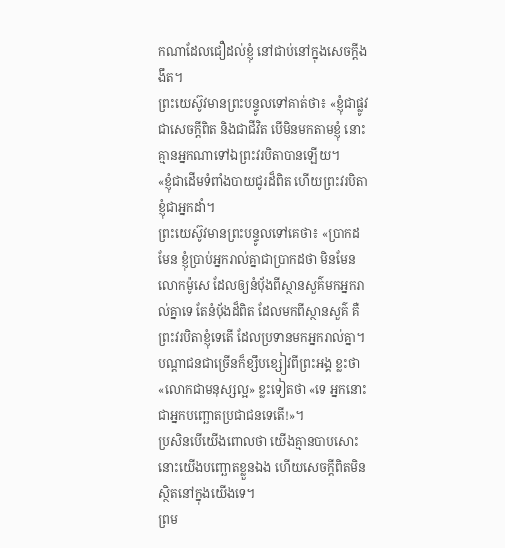កណាដែលជឿដល់ខ្ញុំ នៅជាប់នៅក្នុងសេចក្តីងងឹត។
ព្រះយេស៊ូវមានព្រះបន្ទូលទៅគាត់ថា៖ «ខ្ញុំជាផ្លូវ ជាសេចក្តីពិត និងជាជីវិត បើមិនមកតាមខ្ញុំ នោះគ្មានអ្នកណាទៅឯព្រះវរបិតាបានឡើយ។
«ខ្ញុំជាដើមទំពាំងបាយជូរដ៏ពិត ហើយព្រះវរបិតាខ្ញុំជាអ្នកដាំ។
ព្រះយេស៊ូវមានព្រះបន្ទូលទៅគេថា៖ «ប្រាកដមែន ខ្ញុំប្រាប់អ្នករាល់គ្នាជាប្រាកដថា មិនមែនលោកម៉ូសេ ដែលឲ្យនំបុ័ងពីស្ថានសួគ៌មកអ្នករាល់គ្នាទេ តែនំបុ័ងដ៏ពិត ដែលមកពីស្ថានសួគ៌ គឺព្រះវរបិតាខ្ញុំទេតើ ដែលប្រទានមកអ្នករាល់គ្នា។
បណ្តាជនជាច្រើនក៏ខ្សឹបខ្សៀវពីព្រះអង្គ ខ្លះថា «លោកជាមនុស្សល្អ» ខ្លះទៀតថា «ទេ អ្នកនោះជាអ្នកបញ្ឆោតប្រជាជនទេតើ!»។
ប្រសិនបើយើងពោលថា យើងគ្មានបាបសោះ នោះយើងបញ្ឆោតខ្លួនឯង ហើយសេចក្ដីពិតមិនស្ថិតនៅក្នុងយើងទេ។
ព្រម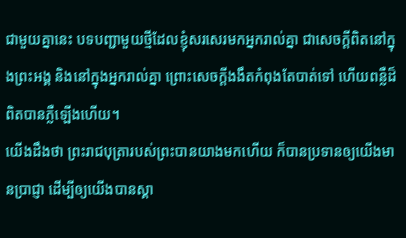ជាមួយគ្នានេះ បទបញ្ជាមួយថ្មីដែលខ្ញុំសរសេរមកអ្នករាល់គ្នា ជាសេចក្ដីពិតនៅក្នុងព្រះអង្គ និងនៅក្នុងអ្នករាល់គ្នា ព្រោះសេចក្ដីងងឹតកំពុងតែបាត់ទៅ ហើយពន្លឺដ៏ពិតបានភ្លឺឡើងហើយ។
យើងដឹងថា ព្រះរាជបុត្រារបស់ព្រះបានយាងមកហើយ ក៏បានប្រទានឲ្យយើងមានប្រាជ្ញា ដើម្បីឲ្យយើងបានស្គា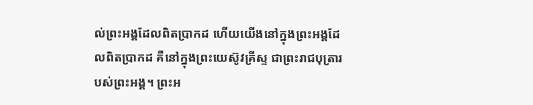ល់ព្រះអង្គដែលពិតប្រាកដ ហើយយើងនៅក្នុងព្រះអង្គដែលពិតប្រាកដ គឺនៅក្នុងព្រះយេស៊ូវគ្រីស្ទ ជាព្រះរាជបុត្រារបស់ព្រះអង្គ។ ព្រះអ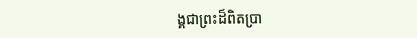ង្គជាព្រះដ៏ពិតប្រា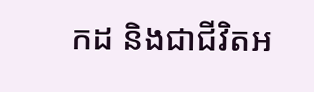កដ និងជាជីវិតអ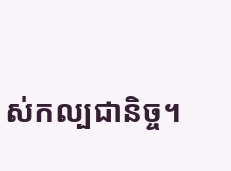ស់កល្បជានិច្ច។